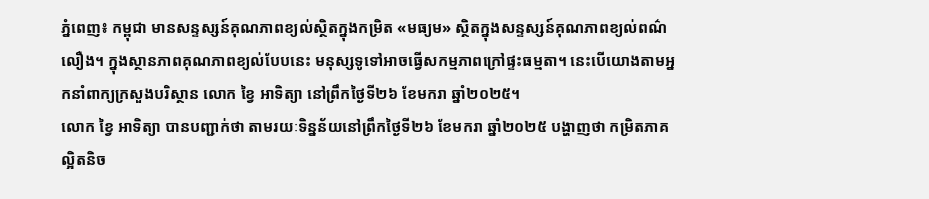ភ្នំពេញ៖ កម្ពុជា មានសន្ទស្សន៍គុណភាពខ្យល់ស្ថិតក្នុងកម្រិត «មធ្យម» ស្ថិតក្នុងសន្ទស្សន៍គុណភាពខ្យល់ពណ៌លឿង។ ក្នុងស្ថានភាពគុណភាពខ្យល់បែបនេះ មនុស្សទូទៅអាចធ្វើសកម្មភាពក្រៅផ្ទះធម្មតា។ នេះបើយោងតាមអ្នកនាំពាក្យក្រសួងបរិស្ថាន លោក ខ្វៃ អាទិត្យា នៅព្រឹកថ្ងៃទី២៦ ខែមករា ឆ្នាំ២០២៥។
លោក ខ្វៃ អាទិត្យា បានបញ្ជាក់ថា តាមរយៈទិន្នន័យនៅព្រឹកថ្ងៃទី២៦ ខែមករា ឆ្នាំ២០២៥ បង្ហាញថា កម្រិតភាគល្អិតនិច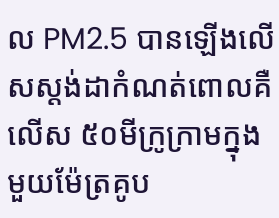ល PM2.5 បានឡើងលើសស្តង់ដាកំណត់ពោលគឺលើស ៥០មីក្រូក្រាមក្នុងមួយម៉ែត្រគូប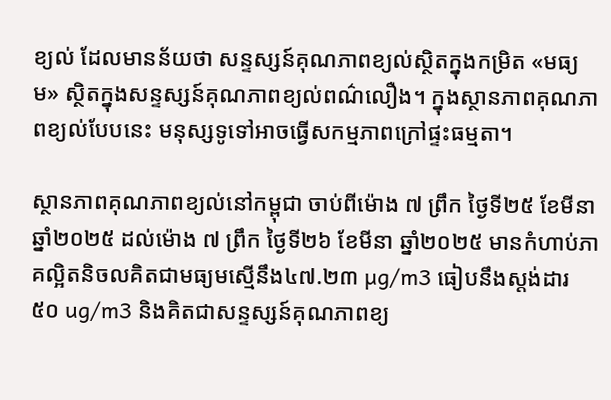ខ្យល់ ដែលមានន័យថា សន្ទស្សន៍គុណភាពខ្យល់ស្ថិតក្នុងកម្រិត «មធ្យម» ស្ថិតក្នុងសន្ទស្សន៍គុណភាពខ្យល់ពណ៌លឿង។ ក្នុងស្ថានភាពគុណភាពខ្យល់បែបនេះ មនុស្សទូទៅអាចធ្វើសកម្មភាពក្រៅផ្ទះធម្មតា។

ស្ថានភាពគុណភាពខ្យល់នៅកម្ពុជា ចាប់ពីម៉ោង ៧ ព្រឹក ថ្ងៃទី២៥ ខែមីនា ឆ្នាំ២០២៥ ដល់ម៉ោង ៧ ព្រឹក ថ្ងៃទី២៦ ខែមីនា ឆ្នាំ២០២៥ មានកំហាប់ភាគល្អិតនិចលគិតជាមធ្យមស្មើនឹង៤៧.២៣ µg/m3 ធៀបនឹងស្តង់ដារ ៥០ ug/m3 និងគិតជាសន្ទស្សន៍គុណភាពខ្យ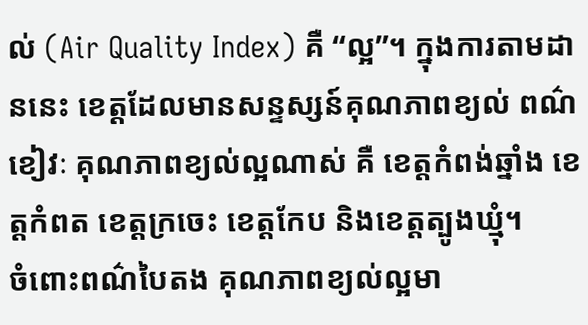ល់ (Air Quality Index) គឺ “ល្អ”។ ក្នុងការតាមដាននេះ ខេត្តដែលមានសន្ទស្សន៍គុណភាពខ្យល់ ពណ៌ខៀវៈ គុណភាពខ្យល់ល្អណាស់ គឺ ខេត្តកំពង់ឆ្នាំង ខេត្តកំពត ខេត្តក្រចេះ ខេត្តកែប និងខេត្តត្បូងឃ្មុំ។
ចំពោះពណ៌បៃតង គុណភាពខ្យល់ល្អមា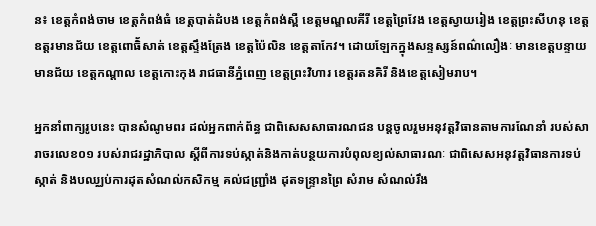ន៖ ខេត្តកំពង់ចាម ខេត្តកំពង់ធំ ខេត្តបាត់ដំបង ខេត្តកំពង់ស្ពឺ ខេត្តមណ្ឌលគីរី ខេត្តព្រៃវែង ខេត្តស្វាយរៀង ខេត្តព្រះសីហនុ ខេត្តឧត្តរមានជ័យ ខេត្តពោធិ័សាត់ ខេត្តស្ទឹងត្រែង ខេត្តប៉ៃលិន ខេត្តតាកែវ។ ដោយឡែកក្នុងសន្ទស្សន៍ពណ៌លឿងៈ មានខេត្តបន្ទាយមានជ័យ ខេត្តកណ្តាល ខេត្តកោះកុង រាជធានីភ្នំពេញ ខេត្តព្រះវិហារ ខេត្តរតនគិរី និងខេត្តសៀមរាប។

អ្នកនាំពាក្យរូបនេះ បានសំណូមពរ ដល់អ្នកពាក់ព័ន្ធ ជាពិសេសសាធារណជន បន្តចូលរួមអនុវត្តវិធានតាមការណែនាំ របស់សារាចរលេខ០១ របស់រាជរដ្ឋាភិបាល ស្តីពីការទប់ស្កាត់និងកាត់បន្ថយការបំពុលខ្យល់សាធារណៈ ជាពិសេសអនុវត្តវិធានការទប់ស្កាត់ និងបឈ្ឈប់ការដុតសំណល់កសិកម្ម គល់ជញ្ជ្រាំង ដុតទន្រ្ទានព្រៃ សំរាម សំណល់រឹង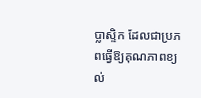ប្លាស្ទិក ដែលជាប្រភពធ្វើឱ្យគុណភាពខ្យល់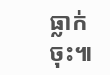ធ្លាក់ចុះ៕